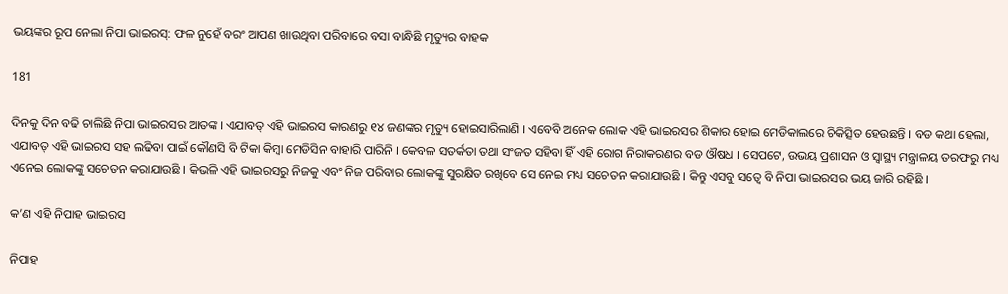ଭୟଙ୍କର ରୂପ ନେଲା ନିପା ଭାଇରସ୍: ଫଳ ନୁହେଁ ବରଂ ଆପଣ ଖାଉଥିବା ପରିବାରେ ବସା ବାନ୍ଧିଛି ମୃତ୍ୟୁର ବାହକ

181

ଦିନକୁ ଦିନ ବଢି ଚାଲିଛି ନିପା ଭାଇରସର ଆତଙ୍କ । ଏଯାବତ୍ ଏହି ଭାଇରସ କାରଣରୁ ୧୪ ଜଣଙ୍କର ମୃତ୍ୟୁ ହୋଇସାରିଲାଣି । ଏବେବି ଅନେକ ଲୋକ ଏହି ଭାଇରସର ଶିକାର ହୋଇ ମେଡିକାଲରେ ଚିକିତ୍ସିତ ହେଉଛନ୍ତି । ବଡ କଥା ହେଲା, ଏଯାବତ୍ ଏହି ଭାଇରସ ସହ ଲଢିବା ପାଇଁ କୌଣସି ବି ଟିକା କିମ୍ବା ମେଡିସିନ ବାହାରି ପାରିନି । କେବଳ ସତର୍କତା ତଥା ସଂଜତ ସହିବା ହିଁ ଏହି ରୋଗ ନିରାକରଣର ବଡ ଔଷଧ । ସେପଟେ, ଉଭୟ ପ୍ରଶାସନ ଓ ସ୍ୱାସ୍ଥ୍ୟ ମନ୍ତ୍ରାଳୟ ତରଫରୁ ମଧ୍ୟ ଏନେଇ ଲୋକଙ୍କୁ ସଚେତନ କରାଯାଉଛି । କିଭଳି ଏହି ଭାଇରସରୁ ନିଜକୁ ଏବଂ ନିଜ ପରିବାର ଲୋକଙ୍କୁ ସୁରକ୍ଷିତ ରଖିବେ ସେ ନେଇ ମଧ୍ୟ ସଚେତନ କରାଯାଉଛି । କିନ୍ତୁ ଏସବୁ ସତ୍ୱେ ବି ନିପା ଭାଇରସର ଭୟ ଜାରି ରହିଛି ।

କ’ଣ ଏହି ନିପାହ ଭାଇରସ

ନିପାହ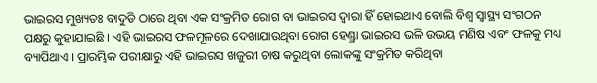ଭାଇରସ ମୁଖ୍ୟତଃ ବାଦୁଡି ଠାରେ ଥିବା ଏକ ସଂକ୍ରମିତ ରୋଗ ବା ଭାଇରସ ଦ୍ୱାରା ହିଁ ହୋଇଥାଏ ବୋଲି ବିଶ୍ୱ ସ୍ୱାସ୍ଥ୍ୟ ସଂଗଠନ ପକ୍ଷରୁ କୁହାଯାଇଛି । ଏହି ଭାଇରସ ଫଳମୂଳରେ ଦେଖାଯାଉଥିବା ରୋଗ ହେଣ୍ଡ୍ରା ଭାଇରସ ଭଳି ଉଭୟ ମଣିଷ ଏବଂ ଫଳକୁ ମଧ୍ୟ ବ୍ୟାପିଥାଏ । ପ୍ରାରମ୍ଭିକ ପରୀକ୍ଷାରୁ ଏହି ଭାଇରସ ଖଜୁରୀ ଚାଷ କରୁଥିବା ଲୋକଙ୍କୁ ସଂକ୍ରମିତ କରିଥିବା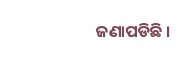ଜଣାପଡିଛି ।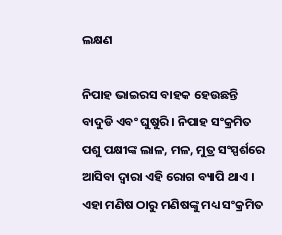ଲକ୍ଷଣ

ନିପାହ ଭାଇରସ ବାହକ ହେଉଛନ୍ତି ବାଦୁଡି ଏବଂ ଘୁଷୁରି । ନିପାହ ସଂକ୍ରମିତ ପଶୁ ପକ୍ଷୀଙ୍କ ଲାଳ, ମଳ, ମୁତ୍ର ସଂସ୍ପର୍ଶରେ ଆସିବା ଦ୍ୱାରା ଏହି ରୋଗ ବ୍ୟାପି ଥାଏ । ଏହା ମଣିଷ ଠାରୁ ମଣିଷଙ୍କୁ ମଧ୍ୟ ସଂକ୍ରମିତ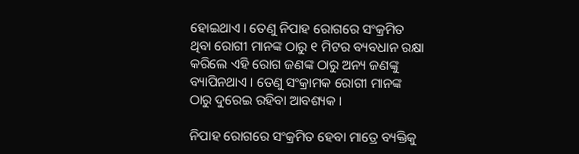ହୋଇଥାଏ । ତେଣୁ ନିପାହ ରୋଗରେ ସଂକ୍ରମିତ ଥିବା ରୋଗୀ ମାନଙ୍କ ଠାରୁ ୧ ମିଟର ବ୍ୟବଧାନ ରକ୍ଷା କରିଲେ ଏହି ରୋଗ ଜଣଙ୍କ ଠାରୁ ଅନ୍ୟ ଜଣଙ୍କୁ ବ୍ୟାପିନଥାଏ । ତେଣୁ ସଂକ୍ରାମକ ରୋଗୀ ମାନଙ୍କ ଠାରୁ ଦୁରେଇ ରହିବା ଆବଶ୍ୟକ ।

ନିପାହ ରୋଗରେ ସଂକ୍ରମିତ ହେବା ମାତ୍ରେ ବ୍ୟକ୍ତିକୁ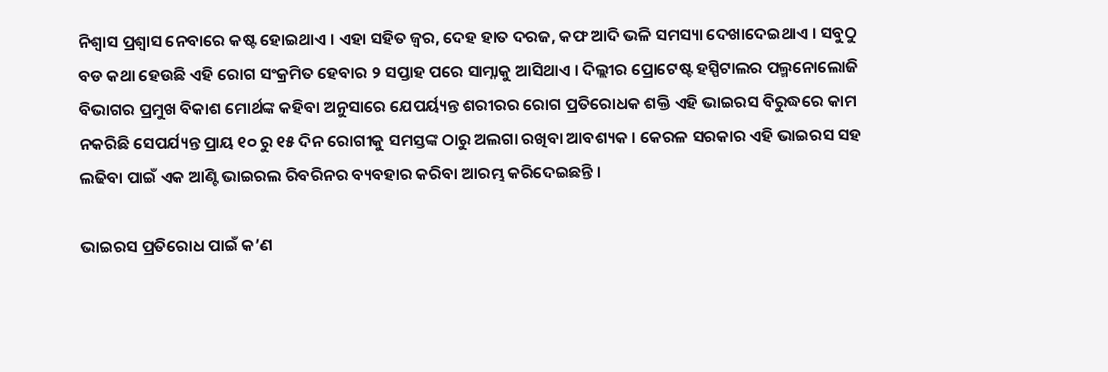ନିଶ୍ୱାସ ପ୍ରଶ୍ୱାସ ନେବାରେ କଷ୍ଟ ହୋଇଥାଏ । ଏହା ସହିତ ଜ୍ୱର, ଦେହ ହାତ ଦରଜ, କଫ ଆଦି ଭଳି ସମସ୍ୟା ଦେଖାଦେଇଥାଏ । ସବୁଠୁ ବଡ କଥା ହେଉଛି ଏହି ରୋଗ ସଂକ୍ରମିତ ହେବାର ୨ ସପ୍ତାହ ପରେ ସାମ୍ନାକୁ ଆସିଥାଏ । ଦିଲ୍ଲୀର ପ୍ରୋଟେଷ୍ଟ ହସ୍ପିଟାଲର ପଲ୍ମନୋଲୋଜି ବିଭାଗର ପ୍ରମୁଖ ବିକାଶ ମୋର୍ଥଙ୍କ କହିବା ଅନୁସାରେ ଯେପର୍ୟ୍ୟନ୍ତ ଶରୀରର ରୋଗ ପ୍ରତିରୋଧକ ଶକ୍ତି ଏହି ଭାଇରସ ବିରୁଦ୍ଧରେ କାମ ନକରିଛି ସେପର୍ଯ୍ୟନ୍ତ ପ୍ରାୟ ୧୦ ରୁ ୧୫ ଦିନ ରୋଗୀକୁ ସମସ୍ତଙ୍କ ଠାରୁ ଅଲଗା ରଖିବା ଆବଶ୍ୟକ । କେରଳ ସରକାର ଏହି ଭାଇରସ ସହ ଲଢିବା ପାଇଁ ଏକ ଆଣ୍ଟି ଭାଇରଲ ରିବରିନର ବ୍ୟବହାର କରିବା ଆରମ୍ଭ କରିଦେଇଛନ୍ତି ।

ଭାଇରସ ପ୍ରତିରୋଧ ପାଇଁ କ’ଣ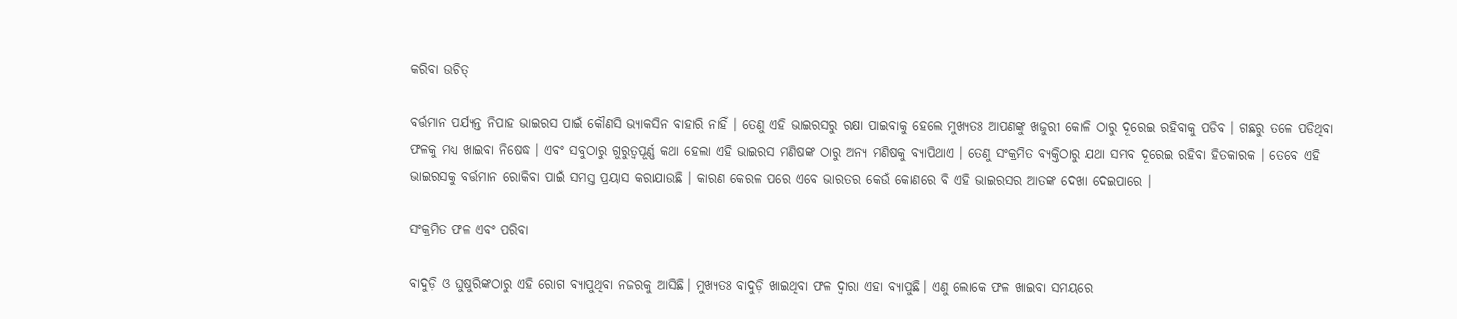କରିବା ଉଚିତ୍

ବର୍ତ୍ତମାନ ପର୍ଯ୍ୟନ୍ତ ନିପାହ ଭାଇରସ ପାଇଁ କୌଣସି ଭ୍ୟାକସିନ ବାହାରି ନାହିଁ । ତେଣୁ ଏହି ଭାଇରସରୁ ରକ୍ଷା ପାଇବାକୁ ହେଲେ ମୁଖ୍ୟତଃ ଆପଣଙ୍କୁ ଖଜୁରୀ କୋଳି ଠାରୁ ଦୂରେଇ ରହିବାକୁ ପଡିବ । ଗଛରୁ ତଳେ ପଡିଥିବା ଫଳକୁ ମଧ୍ୟ ଖାଇବା ନିଷେଦ୍ଧ । ଏବଂ ସବୁଠାରୁ ଗୁରୁତ୍ୱପୂର୍ଣ୍ଣ କଥା ହେଲା ଏହି ଭାଇରସ ମଣିଷଙ୍କ ଠାରୁ ଅନ୍ୟ ମଣିଷକୁ ବ୍ୟାପିଥାଏ । ତେଣୁ ସଂକ୍ରମିତ ବ୍ୟକ୍ତିଠାରୁ ଯଥା ସମ୍ଭବ ଦୂରେଇ ରହିବା ହିତକାରକ । ତେବେ ଏହି ଭାଇରସକୁ ବର୍ତ୍ତମାନ ରୋକିବା ପାଇଁ ସମସ୍ତ ପ୍ରୟାସ କରାଯାଉଛି । କାରଣ କେରଳ ପରେ ଏବେ ଭାରତର କେଉଁ କୋଣରେ ବି ଏହି ଭାଇରସର ଆତଙ୍କ ଦେଖା ଦେଇପାରେ ।

ସଂକ୍ରମିତ ଫଳ ଏବଂ ପରିବା

ବାଦୁଡ଼ି ଓ ଘୁଷୁରିଙ୍କଠାରୁ ଏହି ରୋଗ ବ୍ୟାପୁଥିବା ନଜରକୁ ଆସିଛି। ମୁଖ୍ୟତଃ ବାଦୁଡ଼ି ଖାଇଥିବା ଫଳ ଦ୍ୱାରା ଏହା ବ୍ୟାପୁଛି। ଏଣୁ ଲୋକେ ଫଳ ଖାଇବା ସମୟରେ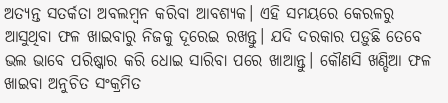ଅତ୍ୟନ୍ତ ସତର୍କତା ଅବଲମ୍ବନ କରିବା ଆବଶ୍ୟକ। ଏହି ସମୟରେ କେରଳରୁ ଆସୁଥିବା ଫଳ ଖାଇବାରୁ ନିଜକୁ ଦୂରେଇ ରଖନ୍ତୁ। ଯଦି ଦରକାର ପଡ଼ୁଛି ତେବେ ଭଲ ଭାବେ ପରିଷ୍କାର କରି ଧୋଇ ସାରିବା ପରେ ଖାଆନ୍ତୁ। କୌଣସି ଖଣ୍ଡିଆ ଫଳ ଖାଇବା ଅନୁଚିତ ସଂକ୍ରମିତ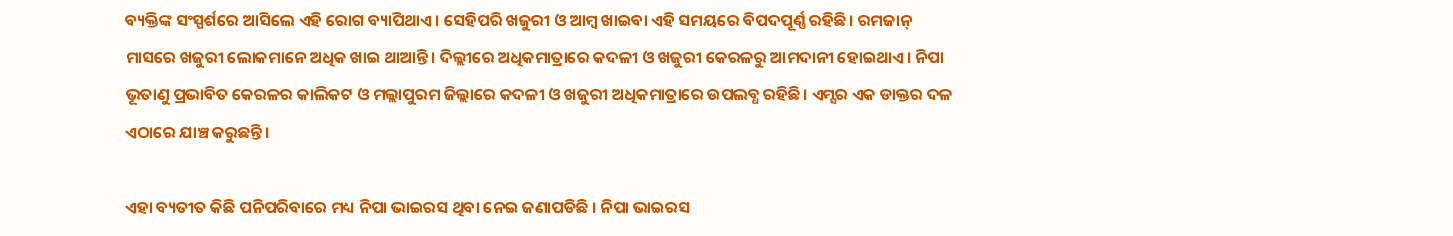ବ୍ୟକ୍ତିଙ୍କ ସଂସ୍ପର୍ଶରେ ଆସିଲେ ଏହି ରୋଗ ବ୍ୟାପିଥାଏ। ସେହିପରି ଖଜୁରୀ ଓ ଆମ୍ବ ଖାଇବା ଏହି ସମୟରେ ବିପଦପୂର୍ଣ୍ଣ ରହିଛି। ରମଜାନ୍ ମାସରେ ଖଜୁରୀ ଲୋକମାନେ ଅଧିକ ଖାଇ ଥାଆନ୍ତି। ଦିଲ୍ଲୀରେ ଅଧିକମାତ୍ରାରେ କଦଳୀ ଓ ଖଜୁରୀ କେରଳରୁ ଆମଦାନୀ ହୋଇଥାଏ। ନିପା ଭୂତାଣୁ ପ୍ରଭାବିତ କେରଳର କାଲିକଟ ଓ ମଲ୍ଲାପୁରମ ଜିଲ୍ଲାରେ କଦଳୀ ଓ ଖଜୁରୀ ଅଧିକମାତ୍ରାରେ ଉପଲବ୍ଧ ରହିଛି। ଏମ୍ସର ଏକ ଡାକ୍ତର ଦଳ ଏଠାରେ ଯାଞ୍ଚ କରୁଛନ୍ତି।

ଏହା ବ୍ୟତୀତ କିଛି ପନିପରିବାରେ ମଧ୍ୟ ନିପା ଭାଇରସ ଥିବା ନେଇ ଜଣାପଡିଛି । ନିପା ଭାଇରସ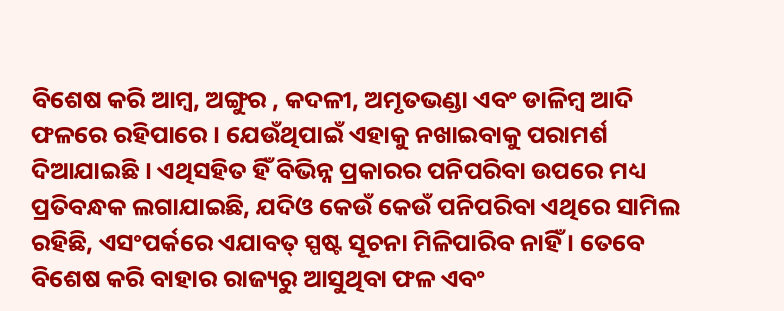ବିଶେଷ କରି ଆମ୍ବ, ଅଙ୍ଗୁର , କଦଳୀ, ଅମୃତଭଣ୍ଡା ଏବଂ ଡାଳିମ୍ବ ଆଦି ଫଳରେ ରହିପାରେ । ଯେଉଁଥିପାଇଁ ଏହାକୁ ନଖାଇବାକୁ ପରାମର୍ଶ ଦିଆଯାଇଛି । ଏଥିସହିତ ହିଁ ବିଭିନ୍ନ ପ୍ରକାରର ପନିପରିବା ଉପରେ ମଧ୍ୟ ପ୍ରତିବନ୍ଧକ ଲଗାଯାଇଛି, ଯଦିଓ କେଉଁ କେଉଁ ପନିପରିବା ଏଥିରେ ସାମିଲ ରହିଛି, ଏସଂପର୍କରେ ଏଯାବତ୍ ସ୍ପଷ୍ଟ ସୂଚନା ମିଳିପାରିବ ନାହିଁ । ତେବେ ବିଶେଷ କରି ବାହାର ରାଜ୍ୟରୁ ଆସୁଥିବା ଫଳ ଏବଂ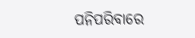ପନିପରିବାରେ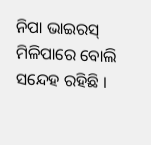ନିପା ଭାଇରସ୍ ମିଳିପାରେ ବୋଲି ସନ୍ଦେହ ରହିଛି ।